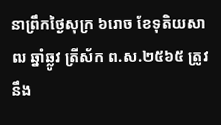នាព្រឹកថ្ងៃសុក្រ ៦រោច ខែទុតិយសាឍ ឆ្នាំឆ្លូវ ត្រីស័ក ព.ស.២៥៦៥ ត្រូវនឹង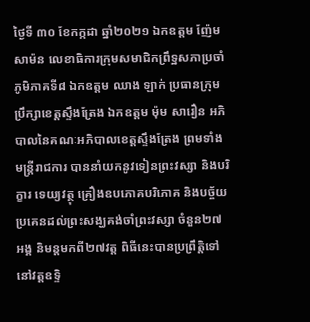ថ្ងៃទី ៣០ ខែកក្កដា ឆ្នាំ២០២១ ឯកឧត្តម ញ៉ែម សាម៉ន លេខាធិការក្រុមសមាជិកព្រឹទ្ឋសភាប្រចាំភូមិភាគទី៨ ឯកឧត្តម ឈាង ឡាក់ ប្រធានក្រុមប្រឹក្សាខេត្តស្ទឹងត្រែង ឯកឧត្តម ម៉ុម សារឿន អភិបាលនៃគណៈអភិបាលខេត្តស្ទឹងត្រែង ព្រមទាំងមន្រ្តីរាជការ បាននាំយកនូវទៀនព្រះវស្សា និងបរិក្ខារ ទេយ្យវត្ថុ គ្រឿងឧបភោគបរិភោគ និងបច្ច័យប្រគេនដល់ព្រះសង្ឃគង់ចាំព្រះវស្សា ចំនួន២៧ អង្គ និមន្តមកពី២៧វត្ត ពិធីនេះបានប្រព្រឹត្តិទៅនៅវត្តឧទ្ទិ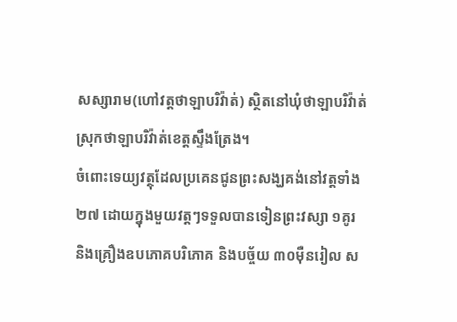សស្សារាម(ហៅវត្តថាឡាបរិវ៉ាត់) ស្ថិតនៅឃុំថាឡាបរិវ៉ាត់ ស្រុកថាឡាបរិវ៉ាត់ខេត្តស្ទឹងត្រែង។
ចំពោះទេយ្យវត្ថុដែលប្រគេនជូនព្រះសង្ឃគង់នៅវត្តទាំង២៧ ដោយក្នុងមួយវត្តៗទទួលបានទៀនព្រះវស្សា ១គូរ និងគ្រឿងឧបភោគបរិភោគ និងបច្ច័យ ៣០ម៉ឺនរៀល ស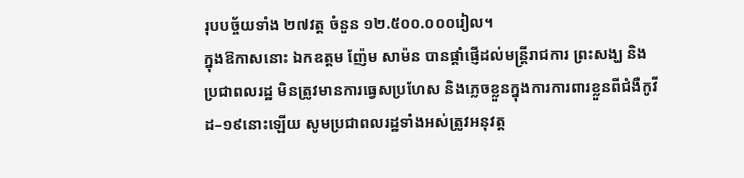រុបបច្ច័យទាំង ២៧វត្ត ចំនួន ១២.៥០០.០០០រៀល។
ក្នុងឱកាសនោះ ឯកឧត្តម ញ៉ែម សាម៉ន បានផ្ដាំផ្ញើដល់មន្ត្រីរាជការ ព្រះសង្ឃ និងប្រជាពលរដ្ឋ មិនត្រូវមានការធ្វេសប្រហែស និងភ្លេចខ្លួនក្នុងការការពារខ្លួនពីជំងឺកូវីដ–១៩នោះឡើយ សូមប្រជាពលរដ្ឋទាំងអស់ត្រូវអនុវត្ត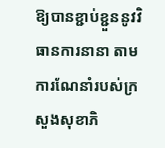ឱ្យបានខ្ជាប់ខ្ជួននូវវិធានការនានា តាមការណែនាំរបស់ក្រសួងសុខាភិ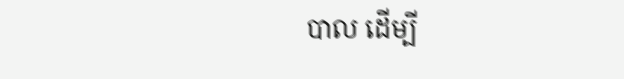បាល ដើម្បី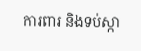ការពារ និងទប់ស្កា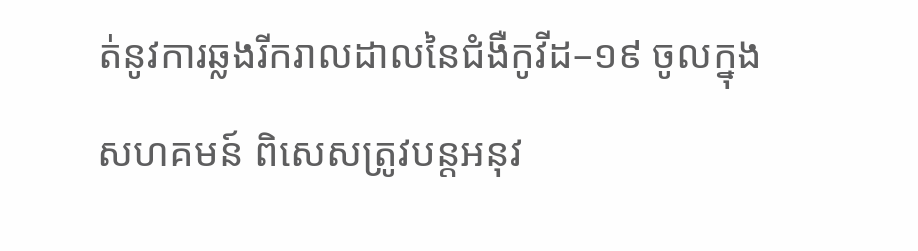ត់នូវការឆ្លងរីករាលដាលនៃជំងឺកូវីដ–១៩ ចូលក្នុងសហគមន៍ ពិសេសត្រូវបន្តអនុវ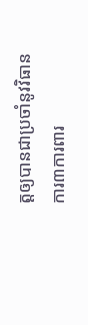ត្តឲ្យបានជាប្រចាំនូវវិធានការ៣ការពារ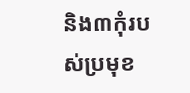និង៣កុំរបស់ប្រមុខ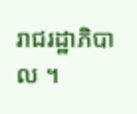រាជរដ្ឋាភិបាល ។